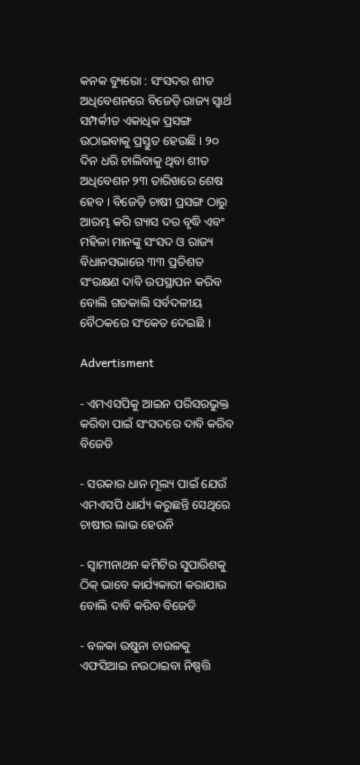କନକ ବ୍ୟୁରୋ : ସଂସଦର ଶୀତ ଅଧିବେଶନରେ ବିଜେଡ଼ି ରାଜ୍ୟ ସ୍ୱାର୍ଥ ସମ୍ପର୍କୀତ ଏକାଧିକ ପ୍ରସଙ୍ଗ ଉଠାଇବାକୁ ପ୍ରସ୍ତୁତ ହେଉଛି । ୨୦ ଦିନ ଧରି ଚାଲିବାକୁ ଥିବା ଶୀତ ଅଧିବେଶନ ୨୩ ତାରିଖରେ ଶେଷ ହେବ । ବିଜେଡ଼ି ଚାଷୀ ପ୍ରସଙ୍ଗ ଠାରୁ ଆରମ୍ଭ କରି ଗ୍ୟାସ ଦର ବୃଦ୍ଧି ଏବଂ ମହିଳା ମାନଙ୍କୁ ସଂସଦ ଓ ରାଜ୍ୟ ବିଧାନସଭାରେ ୩୩ ପ୍ରତିଶତ ସଂରକ୍ଷଣ ଦାବି ଉପସ୍ଥାପନ କରିବ ବୋଲି ଗତକାଲି ସର୍ବଦଳୀୟ ବୈଠକରେ ସଂକେତ ଦେଇଛି ।

Advertisment

- ଏମଏସପିକୁ ଆଇନ ପରିସରଭୁକ୍ତ କରିବା ପାଇଁ ସଂସଦରେ ଦାବି କରିବ ବିଜେଡି

- ସରକାର ଧାନ ମୂଲ୍ୟ ପାଇଁ ଯେଉଁ ଏମଏସପି ଧାର୍ଯ୍ୟ କରୁଛନ୍ତି ସେଥିରେ ଚାଷୀର ଲାଭ ହେଉନି

- ସ୍ୱାମୀନାଥନ କମିଟିର ସୁପାରିଶକୁ ଠିକ୍ ଭାବେ କାର୍ଯ୍ୟକାରୀ କରାଯାଉ ବୋଲି ଦାବି କରିବ ବିଜେଡି

- ବଳକା ଉଷୁନା ଚାଉଳକୁ ଏଫସିଆଇ ନଉଠାଇବା ନିଷ୍ପତ୍ତି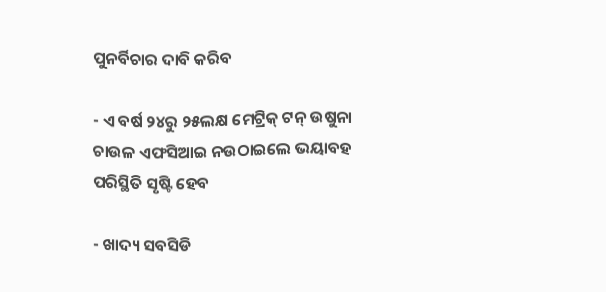ପୁନର୍ବିଚାର ଦାବି କରିବ

- ଏ ବର୍ଷ ୨୪ରୁ ୨୫ଲକ୍ଷ ମେଟ୍ରିକ୍ ଟନ୍ ଉଷୁନା ଚାଉଳ ଏଫସିଆଇ ନଉଠାଇଲେ ଭୟାବହ ପରିସ୍ଥିତି ସୃଷ୍ଟି ହେବ

- ଖାଦ୍ୟ ସବସିଡି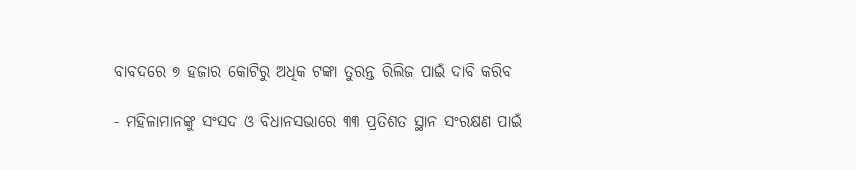ବାବଦରେ ୭ ହଜାର କୋଟିରୁ ଅଧିକ ଟଙ୍କା ତୁରନ୍ତ ରିଲିଜ ପାଇଁ ଦାବି କରିବ

- ମହିଳାମାନଙ୍କୁ ସଂସଦ ଓ ବିଧାନସଭାରେ ୩୩ ପ୍ରତିଶତ ସ୍ଥାନ ସଂରକ୍ଷଣ ପାଇଁ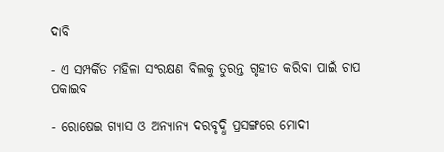ଦାବି

- ଏ ସମ୍ପର୍କିତ ମହିଳା ସଂରକ୍ଷଣ ବିଲକୁ ତୁରନ୍ତ ଗୃହୀତ କରିବା ପାଇଁ ଚାପ ପକାଇବ

- ରୋଷେଇ ଗ୍ୟାସ ଓ ଅନ୍ୟାନ୍ୟ ଦରବୃଦ୍ଧି ପ୍ରସଙ୍ଗରେ ମୋଦୀ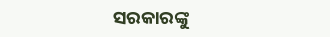ସରକାରଙ୍କୁ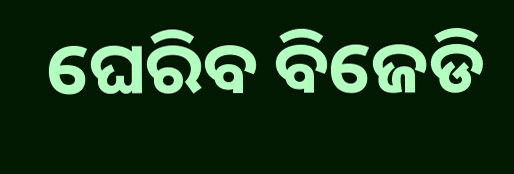ଘେରିବ ବିଜେଡି